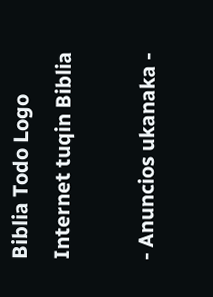Biblia Todo Logo
Internet tuqin Biblia

- Anuncios ukanaka -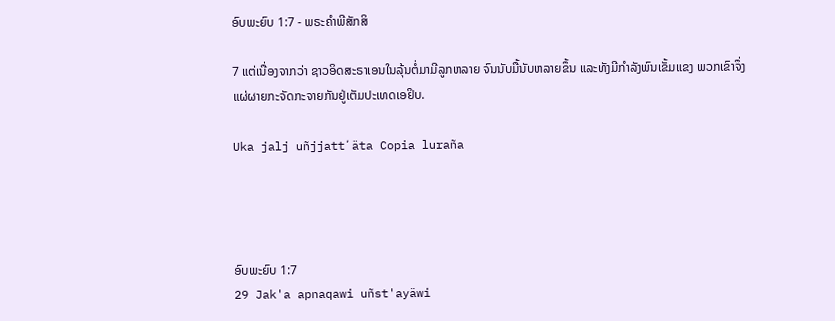ອົບພະຍົບ 1:7 - ພຣະຄຳພີສັກສິ

7 ແຕ່ເນື່ອງຈາກວ່າ ຊາວອິດສະຣາເອນໃນລຸ້ນຕໍ່ມາມີລູກຫລາຍ ຈົນນັບມື້ນັບຫລາຍຂຶ້ນ ແລະທັງມີກຳລັງພົນເຂັ້ມແຂງ ພວກເຂົາຈຶ່ງແຜ່ຜາຍກະຈັດກະຈາຍກັນຢູ່ເຕັມປະເທດເອຢິບ.

Uka jalj uñjjattʼäta Copia luraña




ອົບພະຍົບ 1:7
29 Jak'a apnaqawi uñst'ayäwi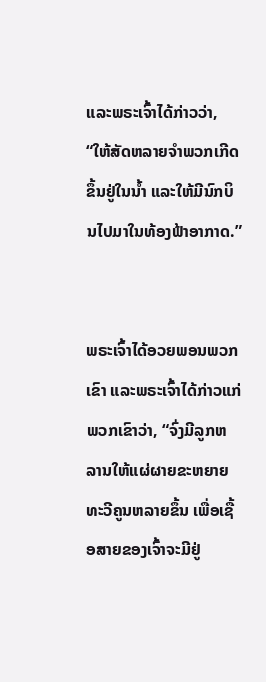ແລະພຣະເຈົ້າໄດ້ກ່າວວ່າ, “ໃຫ້ສັດຫລາຍຈຳພວກເກີດຂຶ້ນຢູ່ໃນນໍ້າ ແລະໃຫ້ມີນົກບິນໄປມາໃນທ້ອງຟ້າອາກາດ.”


ພຣະເຈົ້າໄດ້ອວຍພອນພວກເຂົາ ແລະພຣະເຈົ້າໄດ້ກ່າວແກ່ພວກເຂົາວ່າ, “ຈົ່ງມີລູກຫລານໃຫ້ແຜ່ຜາຍຂະຫຍາຍທະວີຄູນຫລາຍຂຶ້ນ ເພື່ອເຊື້ອສາຍຂອງເຈົ້າຈະມີຢູ່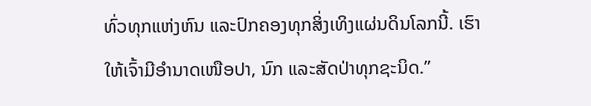ທົ່ວທຸກແຫ່ງຫົນ ແລະປົກຄອງທຸກສິ່ງເທິງແຜ່ນດິນໂລກນີ້. ເຮົາໃຫ້ເຈົ້າມີອຳນາດເໜືອປາ, ນົກ ແລະສັດປ່າທຸກຊະນິດ.”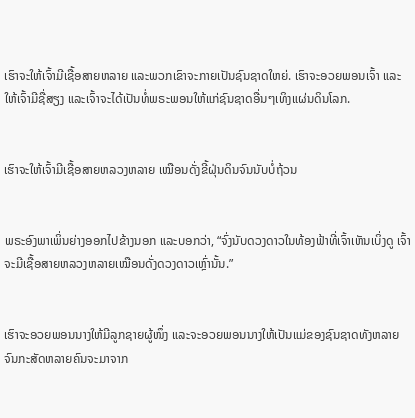ເຮົາຈະໃຫ້ເຈົ້າມີເຊື້ອສາຍຫລາຍ ແລະພວກເຂົາຈະກາຍເປັນຊົນຊາດໃຫຍ່. ເຮົາຈະອວຍພອນເຈົ້າ ແລະໃຫ້ເຈົ້າມີຊື່ສຽງ ແລະເຈົ້າຈະໄດ້ເປັນທໍ່ພຣະພອນໃຫ້ແກ່ຊົນຊາດອື່ນໆເທິງແຜ່ນດິນໂລກ.


ເຮົາຈະໃຫ້ເຈົ້າມີເຊື້ອສາຍຫລວງຫລາຍ ເໝືອນດັ່ງຂີ້ຝຸ່ນດິນຈົນນັບບໍ່ຖ້ວນ


ພຣະອົງພາເພິ່ນຍ່າງອອກໄປຂ້າງນອກ ແລະບອກວ່າ, “ຈົ່ງນັບດວງດາວໃນທ້ອງຟ້າທີ່ເຈົ້າເຫັນເບິ່ງດູ ເຈົ້າຈະມີເຊື້ອສາຍຫລວງຫລາຍເໝືອນດັ່ງດວງດາວເຫຼົ່ານັ້ນ.”


ເຮົາຈະອວຍພອນນາງໃຫ້ມີລູກຊາຍຜູ້ໜຶ່ງ ແລະຈະອວຍພອນນາງໃຫ້ເປັນແມ່ຂອງຊົນຊາດທັງຫລາຍ ຈົນກະສັດຫລາຍຄົນຈະມາຈາກ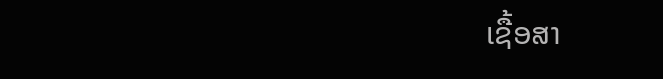ເຊື້ອສາ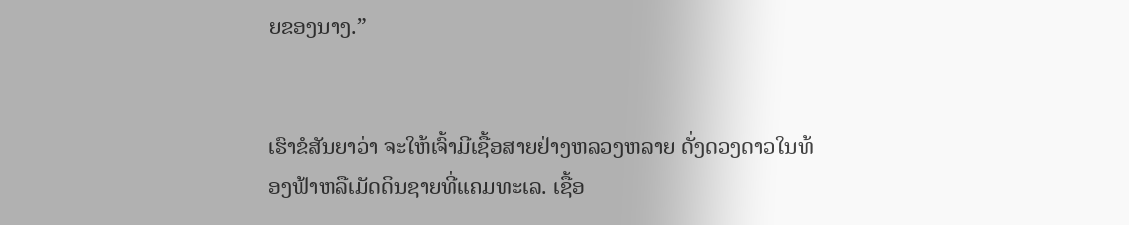ຍຂອງນາງ.”


ເຮົາຂໍສັນຍາວ່າ ຈະໃຫ້ເຈົ້າມີເຊື້ອສາຍຢ່າງຫລວງຫລາຍ ດັ່ງດວງດາວໃນທ້ອງຟ້າຫລືເມັດດິນຊາຍທີ່ແຄມທະເລ. ເຊື້ອ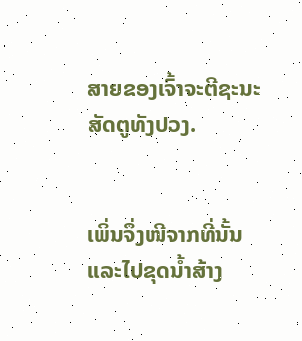ສາຍຂອງເຈົ້າຈະຕີຊະນະສັດຕູທັງປວງ.


ເພິ່ນຈຶ່ງໜີຈາກທີ່ນັ້ນແລະໄປຂຸດນໍ້າສ້າງ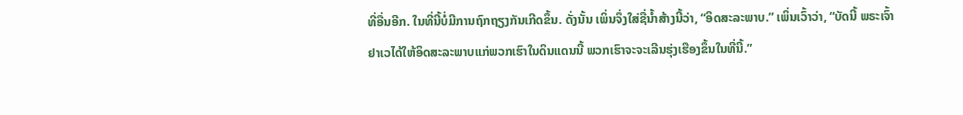ທີ່ອື່ນອີກ. ໃນທີ່ນີ້ບໍ່ມີການຖົກຖຽງກັນເກີດຂຶ້ນ. ດັ່ງນັ້ນ ເພິ່ນຈຶ່ງໃສ່ຊື່ນໍ້າສ້າງນີ້ວ່າ, “ອິດສະລະພາບ.” ເພິ່ນເວົ້າວ່າ, “ບັດນີ້ ພຣະເຈົ້າຢາເວໄດ້ໃຫ້ອິດສະລະພາບແກ່ພວກເຮົາໃນດິນແດນນີ້ ພວກເຮົາຈະຈະເລີນຮຸ່ງເຮືອງຂຶ້ນໃນທີ່ນີ້.”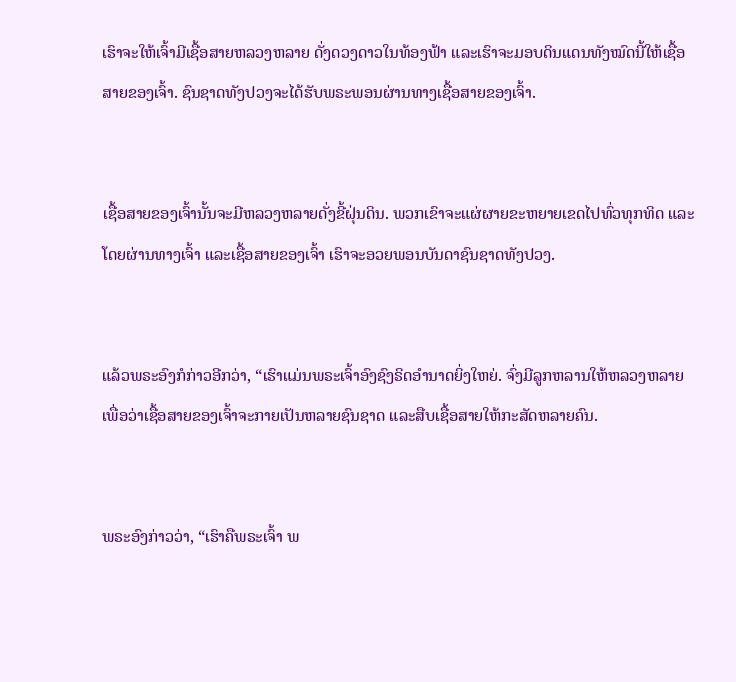ເຮົາຈະໃຫ້ເຈົ້າມີເຊື້ອສາຍຫລວງຫລາຍ ດັ່ງດວງດາວໃນທ້ອງຟ້າ ແລະເຮົາຈະມອບດິນແດນທັງໝົດນີ້ໃຫ້ເຊື້ອສາຍຂອງເຈົ້າ. ຊົນຊາດທັງປວງຈະໄດ້ຮັບພຣະພອນຜ່ານທາງເຊື້ອສາຍຂອງເຈົ້າ.


ເຊື້ອສາຍຂອງເຈົ້ານັ້ນຈະມີຫລວງຫລາຍດັ່ງຂີ້ຝຸ່ນດິນ. ພວກເຂົາຈະແຜ່ຜາຍຂະຫຍາຍເຂດໄປທົ່ວທຸກທິດ ແລະໂດຍຜ່ານທາງເຈົ້າ ແລະເຊື້ອສາຍຂອງເຈົ້າ ເຮົາຈະອວຍພອນບັນດາຊົນຊາດທັງປວງ.


ແລ້ວພຣະອົງກໍກ່າວອີກວ່າ, “ເຮົາແມ່ນພຣະເຈົ້າອົງຊົງຣິດອຳນາດຍິ່ງໃຫຍ່. ຈົ່ງມີລູກຫລານໃຫ້ຫລວງຫລາຍ ເພື່ອວ່າເຊື້ອສາຍຂອງເຈົ້າຈະກາຍເປັນຫລາຍຊົນຊາດ ແລະສືບເຊື້ອສາຍໃຫ້ກະສັດຫລາຍຄົນ.


ພຣະອົງກ່າວວ່າ, “ເຮົາຄືພຣະເຈົ້າ ພ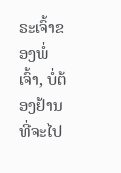ຣະເຈົ້າຂອງພໍ່ເຈົ້າ, ບໍ່ຕ້ອງຢ້ານທີ່ຈະໄປ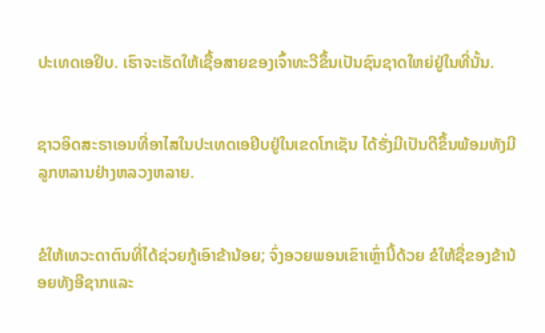ປະເທດເອຢິບ. ເຮົາຈະເຮັດໃຫ້ເຊື້ອສາຍຂອງເຈົ້າທະວີຂຶ້ນເປັນຊົນຊາດໃຫຍ່ຢູ່ໃນທີ່ນັ້ນ.


ຊາວອິດສະຣາເອນທີ່ອາໄສໃນປະເທດເອຢິບຢູ່ໃນເຂດໂກເຊັນ ໄດ້ຮັ່ງມີເປັນດີຂຶ້ນພ້ອມທັງມີລູກຫລານຢ່າງຫລວງຫລາຍ.


ຂໍໃຫ້ເທວະດາຕົນທີ່ໄດ້ຊ່ວຍກູ້ເອົາຂ້ານ້ອຍ; ຈົ່ງອວຍພອນເຂົາເຫຼົ່ານີ້ດ້ວຍ ຂໍໃຫ້ຊື່ຂອງຂ້ານ້ອຍທັງອີຊາກແລະ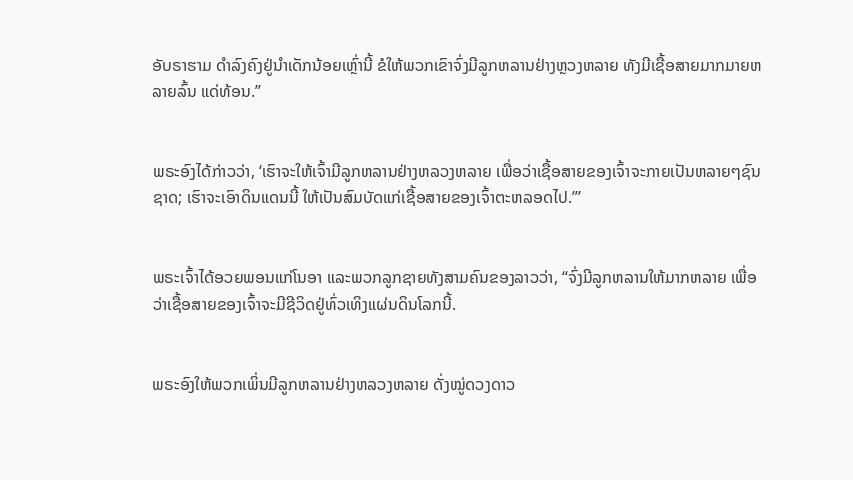ອັບຣາຮາມ ດຳລົງຄົງຢູ່ນຳເດັກນ້ອຍເຫຼົ່ານີ້ ຂໍໃຫ້ພວກເຂົາຈົ່ງມີລູກຫລານຢ່າງຫຼວງຫລາຍ ທັງມີເຊື້ອສາຍມາກມາຍຫລາຍລົ້ນ ແດ່ທ້ອນ.”


ພຣະອົງໄດ້ກ່າວວ່າ, ‘ເຮົາຈະໃຫ້ເຈົ້າມີລູກຫລານຢ່າງຫລວງຫລາຍ ເພື່ອວ່າເຊື້ອສາຍຂອງເຈົ້າຈະກາຍເປັນຫລາຍໆຊົນຊາດ; ເຮົາຈະເອົາດິນແດນນີ້ ໃຫ້ເປັນສົມບັດແກ່ເຊື້ອສາຍຂອງເຈົ້າຕະຫລອດໄປ.”’


ພຣະເຈົ້າໄດ້ອວຍພອນແກ່ໂນອາ ແລະພວກລູກຊາຍທັງສາມຄົນຂອງລາວວ່າ, “ຈົ່ງມີລູກຫລານໃຫ້ມາກຫລາຍ ເພື່ອວ່າເຊື້ອສາຍຂອງເຈົ້າຈະມີຊີວິດຢູ່ທົ່ວເທິງແຜ່ນດິນໂລກນີ້.


ພຣະອົງໃຫ້ພວກເພິ່ນມີລູກຫລານຢ່າງຫລວງຫລາຍ ດັ່ງໝູ່ດວງດາວ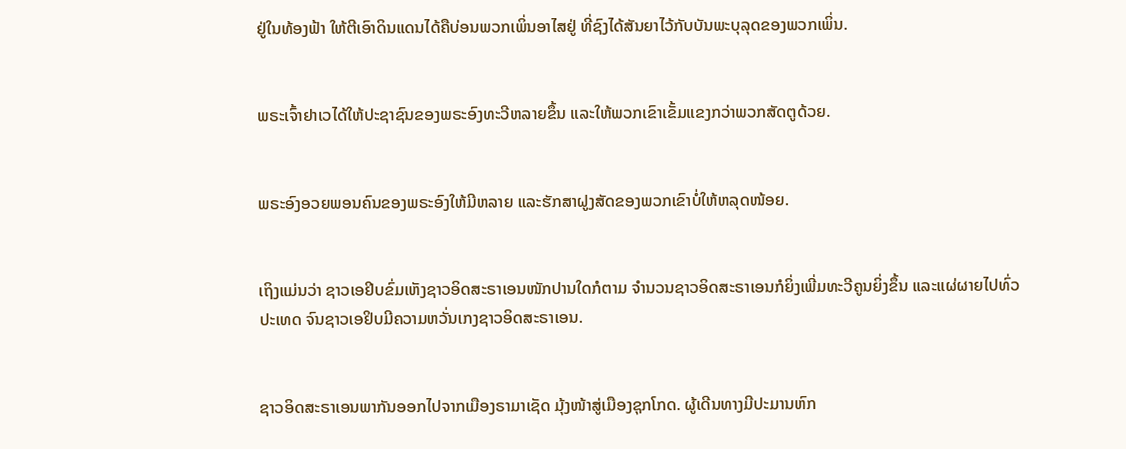ຢູ່ໃນທ້ອງຟ້າ ໃຫ້ຕີເອົາດິນແດນໄດ້ຄືບ່ອນພວກເພິ່ນອາໄສຢູ່ ທີ່ຊົງໄດ້ສັນຍາໄວ້ກັບບັນພະບຸລຸດຂອງພວກເພິ່ນ.


ພຣະເຈົ້າຢາເວໄດ້ໃຫ້ປະຊາຊົນຂອງພຣະອົງທະວີຫລາຍຂຶ້ນ ແລະໃຫ້ພວກເຂົາເຂັ້ມແຂງກວ່າພວກສັດຕູດ້ວຍ.


ພຣະອົງອວຍພອນຄົນຂອງພຣະອົງໃຫ້ມີຫລາຍ ແລະຮັກສາຝູງສັດຂອງພວກເຂົາບໍ່ໃຫ້ຫລຸດໜ້ອຍ.


ເຖິງແມ່ນວ່າ ຊາວເອຢິບຂົ່ມເຫັງຊາວອິດສະຣາເອນໜັກປານໃດກໍຕາມ ຈຳນວນຊາວອິດສະຣາເອນກໍຍິ່ງເພີ່ມທະວີຄູນຍິ່ງຂຶ້ນ ແລະແຜ່ຜາຍໄປທົ່ວປະເທດ ຈົນຊາວເອຢິບມີຄວາມຫວັ່ນເກງຊາວອິດສະຣາເອນ.


ຊາວອິດສະຣາເອນພາກັນອອກໄປຈາກເມືອງຣາມາເຊັດ ມຸ້ງໜ້າສູ່ເມືອງຊຸກໂກດ. ຜູ້ເດີນທາງມີປະມານຫົກ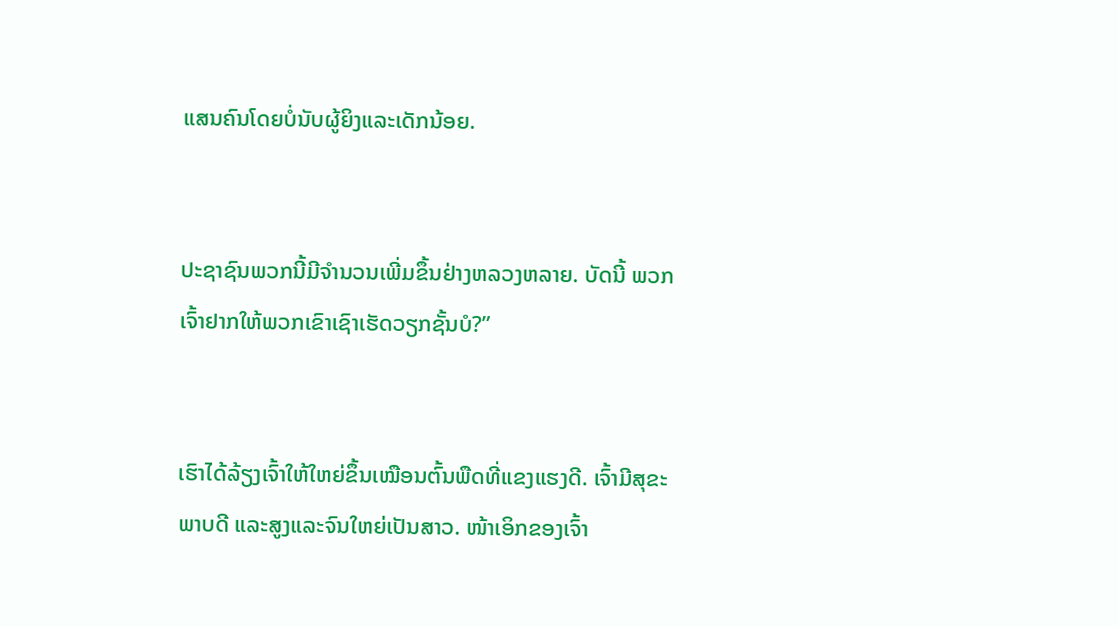ແສນຄົນໂດຍບໍ່ນັບຜູ້ຍິງແລະເດັກນ້ອຍ.


ປະຊາຊົນພວກນີ້ມີຈຳນວນເພີ່ມຂຶ້ນຢ່າງຫລວງຫລາຍ. ບັດນີ້ ພວກເຈົ້າຢາກໃຫ້ພວກເຂົາເຊົາເຮັດວຽກຊັ້ນບໍ?”


ເຮົາໄດ້ລ້ຽງເຈົ້າໃຫ້ໃຫຍ່ຂຶ້ນເໝືອນຕົ້ນພືດທີ່ແຂງແຮງດີ. ເຈົ້າມີສຸຂະພາບດີ ແລະສູງແລະຈົນໃຫຍ່ເປັນສາວ. ໜ້າເອິກຂອງເຈົ້າ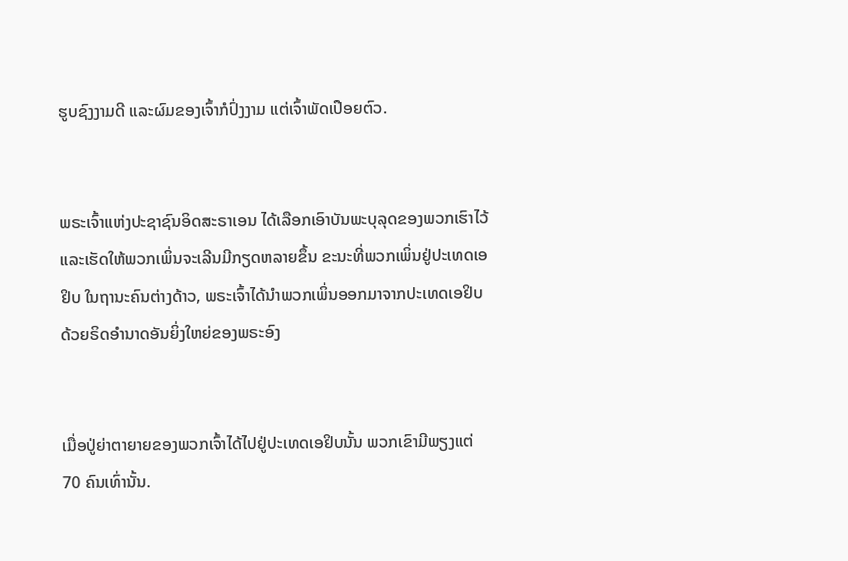ຮູບຊົງງາມດີ ແລະຜົມຂອງເຈົ້າກໍປົ່ງງາມ ແຕ່ເຈົ້າພັດເປືອຍຕົວ.


ພຣະເຈົ້າແຫ່ງປະຊາຊົນອິດສະຣາເອນ ໄດ້ເລືອກເອົາບັນພະບຸລຸດຂອງພວກເຮົາໄວ້ ແລະເຮັດໃຫ້ພວກເພິ່ນຈະເລີນມີກຽດຫລາຍຂຶ້ນ ຂະນະທີ່ພວກເພິ່ນຢູ່ປະເທດເອຢິບ ໃນຖານະຄົນຕ່າງດ້າວ, ພຣະເຈົ້າໄດ້ນຳພວກເພິ່ນອອກມາຈາກປະເທດເອຢິບ ດ້ວຍຣິດອຳນາດອັນຍິ່ງໃຫຍ່ຂອງພຣະອົງ


ເມື່ອປູ່ຍ່າຕາຍາຍຂອງພວກເຈົ້າໄດ້ໄປຢູ່ປະເທດເອຢິບນັ້ນ ພວກເຂົາມີພຽງແຕ່ 70 ຄົນເທົ່ານັ້ນ.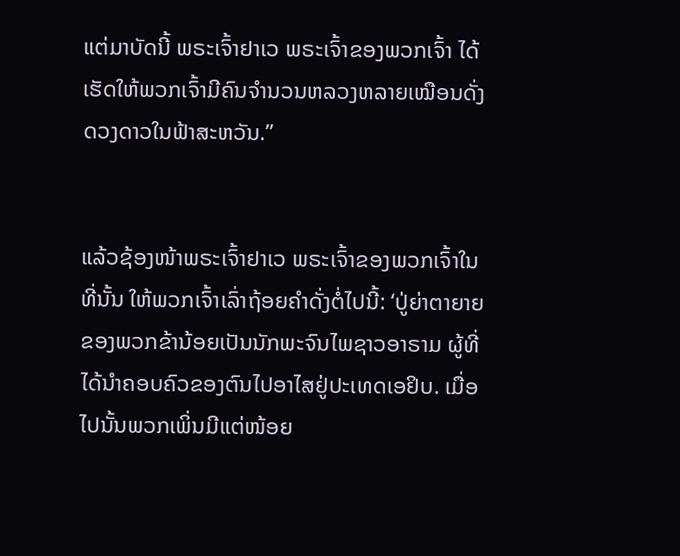ແຕ່ມາບັດນີ້ ພຣະເຈົ້າຢາເວ ພຣະເຈົ້າຂອງພວກເຈົ້າ ໄດ້ເຮັດໃຫ້ພວກເຈົ້າມີຄົນຈຳນວນຫລວງຫລາຍເໝືອນດັ່ງດວງດາວໃນຟ້າສະຫວັນ.”


ແລ້ວຊ້ອງໜ້າພຣະເຈົ້າຢາເວ ພຣະເຈົ້າຂອງພວກເຈົ້າໃນທີ່ນັ້ນ ໃຫ້ພວກເຈົ້າເລົ່າຖ້ອຍຄຳດັ່ງຕໍ່ໄປນີ້: ‘ປູ່ຍ່າຕາຍາຍຂອງພວກຂ້ານ້ອຍເປັນນັກພະຈົນໄພຊາວອາຣາມ ຜູ້ທີ່ໄດ້ນຳຄອບຄົວຂອງຕົນໄປອາໄສຢູ່ປະເທດເອຢິບ. ເມື່ອໄປນັ້ນພວກເພິ່ນມີແຕ່ໜ້ອຍ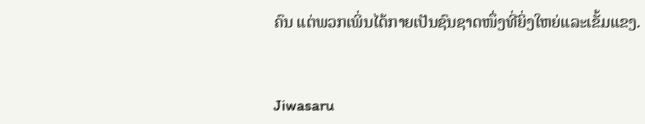ຄົນ ແຕ່ພວກເພິ່ນໄດ້ກາຍເປັນຊົນຊາດໜຶ່ງທີ່ຍິ່ງໃຫຍ່ແລະເຂັ້ມແຂງ.


Jiwasaru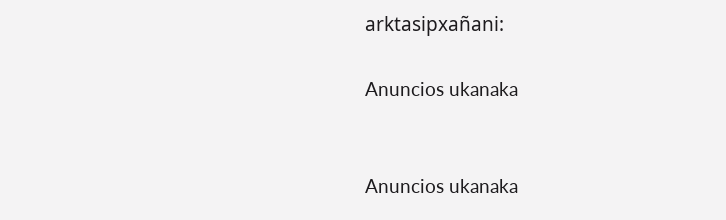arktasipxañani:

Anuncios ukanaka


Anuncios ukanaka